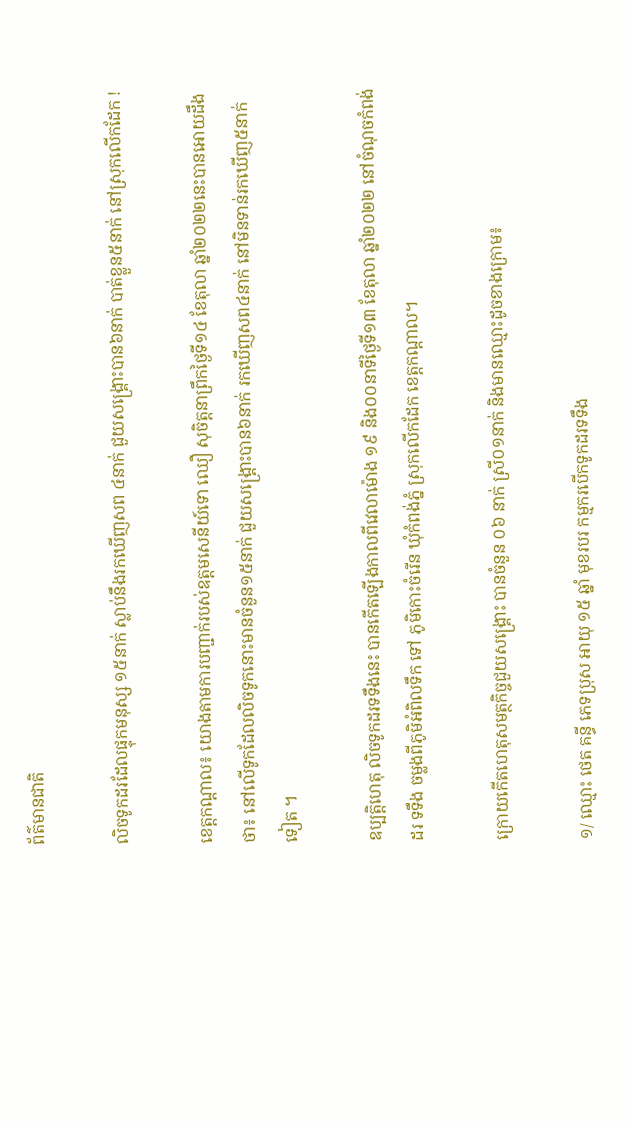ព័ត៌មានជាតិ

លិចទូកដរដែលផ្ទុកមនុស្ស ១៥នាក់ ស្លាប់នឹងរកឃើញសព ៤នាក់ ជួយសង្គ្រោះបាន៦នាក់ បាត់ខ្លួន៥នាក់ នៅស្រុកលើកដែក !

ខេត្តកណ្តាល៖ យោងតាមការបញ្ជាក់របស់ឧត្តមសេនីយ៍ទោ ឈឿ សុចិត្តនាព្រឹកថ្ងៃទី១៤ ខែតុលា ឆ្នាំ២០២២នេះបានអោយដឹងថា៖ នៅលើទូកដែលលិចទូកនោះមានចំនួន១៥នាក់ ជួយសង្គ្រោះបាន៦នាក់ រកឃើញសព៤នាក់ នៅមិនទាន់រកឃើញ៥នាក់ទៀត ។

ឧប្បត្តិហេតុ លិចទូកដរទទឹងនេះ បានកើតឡើងកាលពីវេលាម៉ោង ១៩ និង០០នាទីថ្ងៃទី១៣ ខែតុលា ឆ្នាំ២០២២ នៅចំណុចកំពង់ដរ ទទឹង ចម្លងពីភូមិអំពិលទឹក ទៅ ភូមិកោះចំរើន ឃុំកំពង់ភ្នំ ស្រុកលើកដែក ខេត្តកណ្តាល។

ក្រោយកើតហេតុសមត្ថកិច្ចជួយសង្គ្រោះ បានចំនួន ០៦ នាក់ ស្រី០១នាក់ និងមានឈ្មោះដូចខាងក្រោម៖

១/ ឈ្មោះ ថេត គន្ធី ភេទប្រុស អាយុ ១៥ ឆ្នាំ មុខរបរ កម្មករបើកទូកដរទទឹង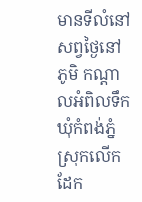មានទីលំនៅសព្វថ្ងៃនៅ ភូមិ កណ្តាលអំពិលទឹក ឃុំកំពង់ភ្នំ ស្រុកលើកដែក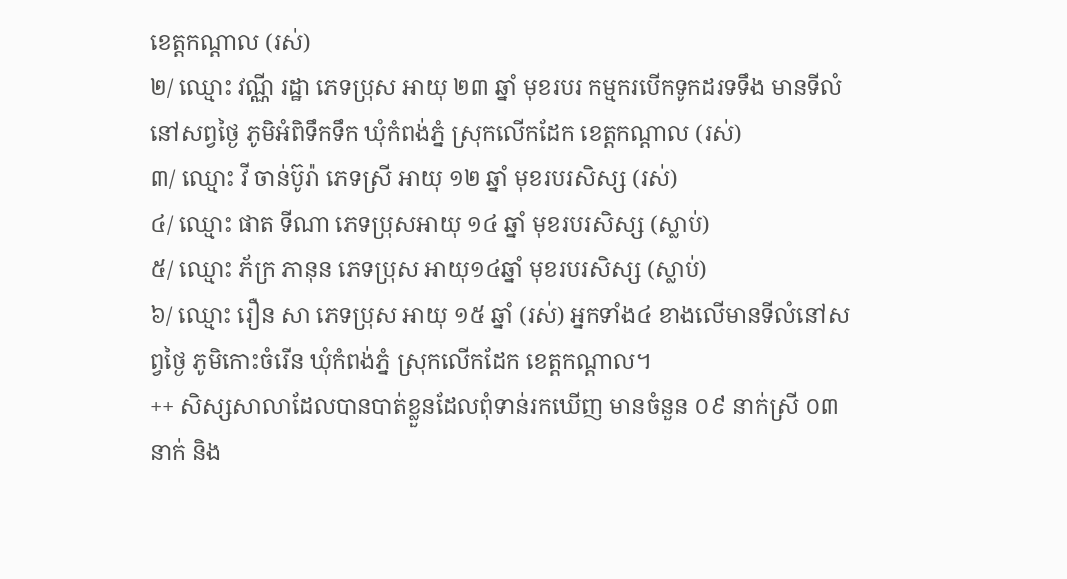ខេត្តកណ្តាល (រស់)
២/ ឈ្មោះ វណ្ណី រដ្ឋា ភេទប្រុស អាយុ ២៣ ឆ្នាំ មុខរបរ កម្មករបើកទូកដរទទឹង មានទីលំនៅសព្វថ្ងៃ ភូមិអំពិទឹកទឹក ឃុំកំពង់ភ្នំ ស្រុកលើកដែក ខេត្តកណ្តាល (រស់)
៣/ ឈ្មោះ វី ចាន់ប៊ូរ៉ា ភេទស្រី អាយុ ១២ ឆ្នាំ មុខរបរសិស្ស (រស់)
៤/ ឈ្មោះ ផាត ទីណា ភេទប្រុសអាយុ ១៤ ឆ្នាំ មុខរបរសិស្ស (ស្លាប់)
៥/ ឈ្មោះ ភ័ក្រ ភានុន ភេទប្រុស អាយុ១៤ឆ្នាំ មុខរបរសិស្ស (ស្លាប់)
៦/ ឈ្មោះ រឿន សា ភេទប្រុស អាយុ ១៥ ឆ្នាំ (រស់) អ្នកទាំង៤ ខាងលើមានទីលំនៅសព្វថ្ងៃ ភូមិកោះចំរើន ឃុំកំពង់ភ្នំ ស្រុកលើកដែក ខេត្តកណ្តាល។
++ សិស្សសាលាដែលបានបាត់ខ្លួនដែលពុំទាន់រកឃើញ មានចំនួន ០៩ នាក់ស្រី ០៣ នាក់ និង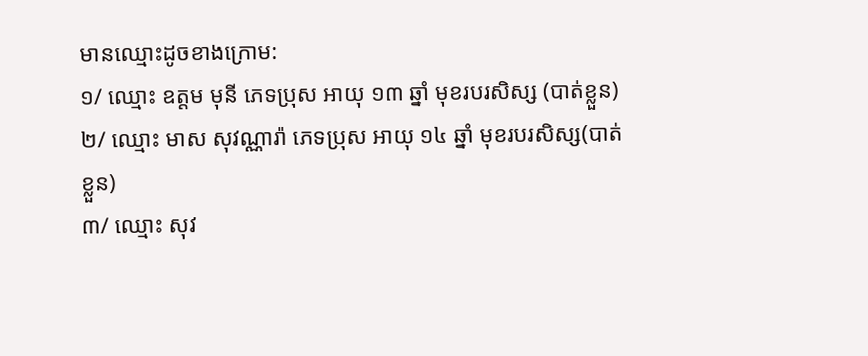មានឈ្មោះដូចខាងក្រោម:
១/ ឈ្មោះ ឧត្តម មុនី ភេទប្រុស អាយុ ១៣ ឆ្នាំ មុខរបរសិស្ស (បាត់ខ្លួន)
២/ ឈ្មោះ មាស សុវណ្ណារ៉ា ភេទប្រុស អាយុ ១៤ ឆ្នាំ មុខរបរសិស្ស(បាត់ខ្លួន)
៣/ ឈ្មោះ សុវ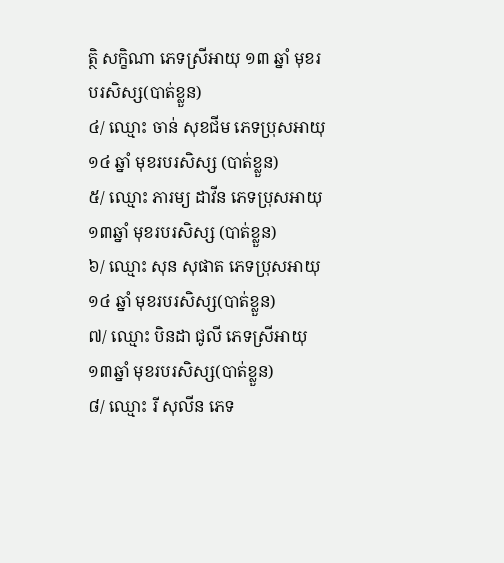ត្ថិ សក្ខិណា ភេទស្រីអាយុ ១៣ ឆ្នាំ មុខរបរសិស្ស(បាត់ខ្លួន)
៤/ ឈ្មោះ ចាន់ សុខជីម ភេទប្រុសអាយុ ១៤ ឆ្នាំ មុខរបរសិស្ស (បាត់ខ្លួន)
៥/ ឈ្មោះ ភារម្យ ដាវីន ភេទប្រុសអាយុ ១៣ឆ្នាំ មុខរបរសិស្ស (បាត់ខ្លួន)
៦/ ឈ្មោះ សុន សុផាត ភេទប្រុសអាយុ ១៤ ឆ្នាំ មុខរបរសិស្ស(បាត់ខ្លួន)
៧/ ឈ្មោះ បិនដា ជូលី ភេទស្រីអាយុ ១៣ឆ្នាំ មុខរបរសិស្ស(បាត់ខ្លួន)
៨/ ឈ្មោះ រី សុលីន ភេទ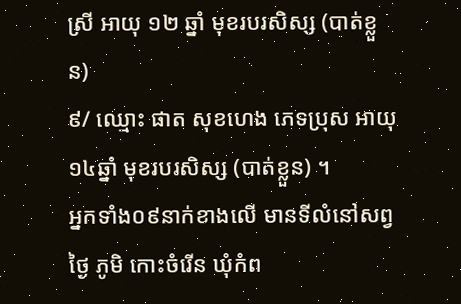ស្រី អាយុ ១២ ឆ្នាំ មុខរបរសិស្ស (បាត់ខ្លួន)
៩/ ឈ្មោះ ផាត សុខហេង ភេទប្រុស អាយុ១៤ឆ្នាំ មុខរបរសិស្ស (បាត់ខ្លួន) ។
អ្នកទាំង០៩នាក់ខាងលើ មានទីលំនៅសព្វថ្ងៃ ភូមិ កោះចំរើន ឃុំកំព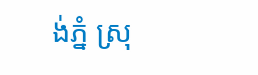ង់ភ្នំ ស្រុ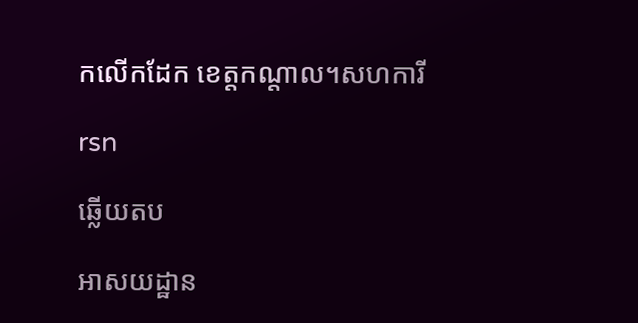កលើកដែក ខេត្តកណ្តាល។សហការី

rsn

ឆ្លើយតប

អាសយដ្ឋាន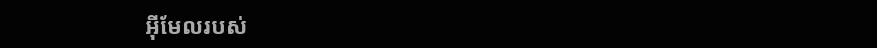អ៊ីមែលរបស់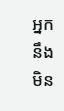អ្នកនឹងមិន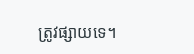ត្រូវផ្សាយទេ។